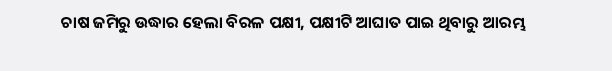ଚାଷ ଜମିରୁ ଉଦ୍ଧାର ହେଲା ବିରଳ ପକ୍ଷୀ, ପକ୍ଷୀଟି ଆଘାତ ପାଇ ଥିବାରୁ ଆରମ୍ଭ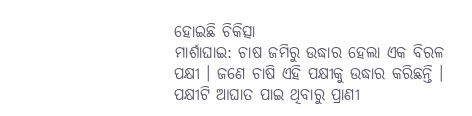ହୋଇଛି ଚିକିତ୍ସା
ମାର୍ଶାଘାଇ: ଚାଷ ଜମିରୁ ଉଦ୍ଧାର ହେଲା ଏକ ବିରଳ ପକ୍ଷୀ । ଜଣେ ଚାଷି ଏହି ପକ୍ଷୀକୁ ଉଦ୍ଧାର କରିଛନ୍ତି । ପକ୍ଷୀଟି ଆଘାତ ପାଇ ଥିବାରୁ ପ୍ରାଣୀ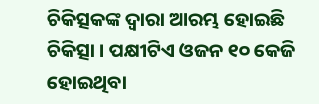ଚିକିତ୍ସକଙ୍କ ଦ୍ବାରା ଆରମ୍ଭ ହୋଇଛି ଚିକିତ୍ସା । ପକ୍ଷୀଟିଏ ଓଜନ ୧୦ କେଜି ହୋଇଥିବା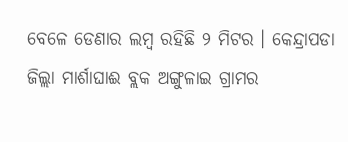ବେଳେ ଡେଣାର ଲମ୍ବ ରହିଛି ୨ ମିଟର । କେନ୍ଦ୍ରାପଡା ଜିଲ୍ଲା ମାର୍ଶାଘାଈ ବ୍ଲକ ଅଙ୍ଗୁଳାଇ ଗ୍ରାମର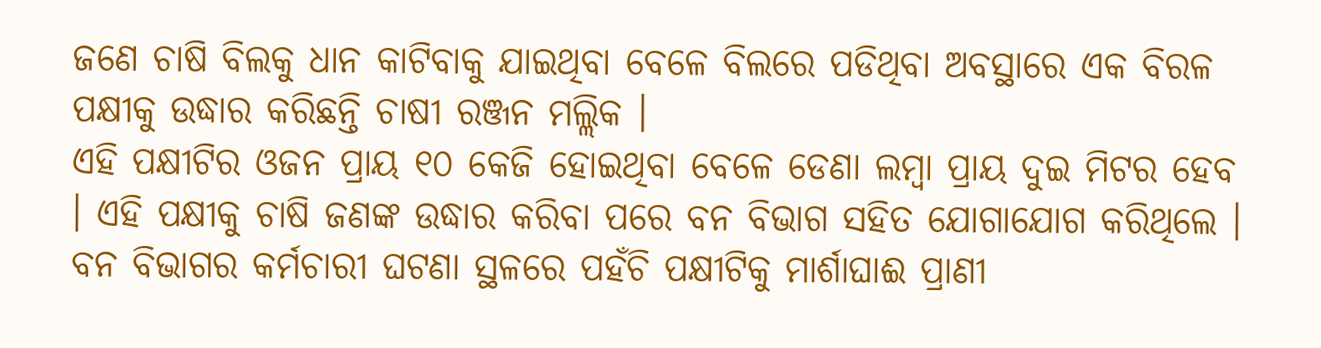ଜଣେ ଚାଷି ବିଲକୁ ଧାନ କାଟିବାକୁ ଯାଇଥିବା ବେଳେ ବିଲରେ ପଡିଥିବା ଅବସ୍ଥାରେ ଏକ ବିରଳ ପକ୍ଷୀକୁ ଉଦ୍ଧାର କରିଛନ୍ତି ଚାଷୀ ରଞ୍ଜନ ମଲ୍ଲିକ ।
ଏହି ପକ୍ଷୀଟିର ଓଜନ ପ୍ରାୟ ୧୦ କେଜି ହୋଇଥିବା ବେଳେ ଡେଣା ଲମ୍ବା ପ୍ରାୟ ଦୁଇ ମିଟର ହେବ । ଏହି ପକ୍ଷୀକୁ ଚାଷି ଜଣଙ୍କ ଉଦ୍ଧାର କରିବା ପରେ ବନ ବିଭାଗ ସହିତ ଯୋଗାଯୋଗ କରିଥିଲେ । ବନ ବିଭାଗର କର୍ମଚାରୀ ଘଟଣା ସ୍ଥଳରେ ପହଁଚି ପକ୍ଷୀଟିକୁ ମାର୍ଶାଘାଈ ପ୍ରାଣୀ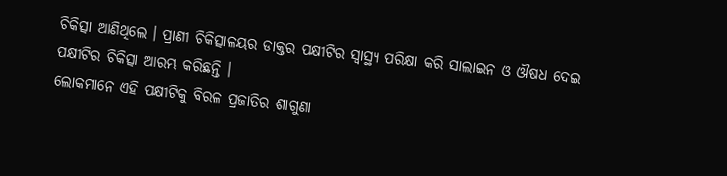ଚିକିତ୍ସା ଆଣିଥିଲେ । ପ୍ରାଣୀ ଚିକିତ୍ସାଳୟର ଡାକ୍ତର ପକ୍ଷୀଟିର ସ୍ବାସ୍ଥ୍ୟ ପରିକ୍ଷା କରି ସାଲାଇନ ଓ ଔଷଧ ଦେଇ ପକ୍ଷୀଟିର ଚିକିତ୍ସା ଆରମ୍ଭ କରିଛନ୍ତି ।
ଲୋକମାନେ ଏହି ପକ୍ଷୀଟିକୁ ବିରଳ ପ୍ରଜାତିର ଶାଗୁଣା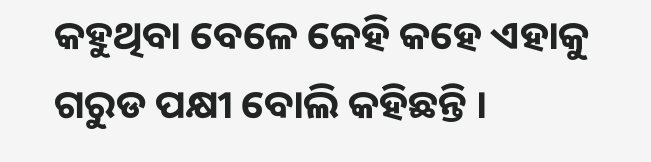କହୁଥିବା ବେଳେ କେହି କହେ ଏହାକୁ ଗରୁଡ ପକ୍ଷୀ ବୋଲି କହିଛନ୍ତି ।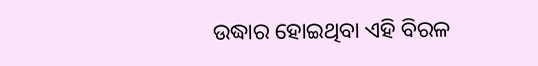ଉଦ୍ଧାର ହୋଇଥିବା ଏହି ବିରଳ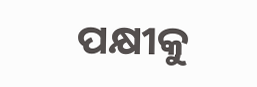ପକ୍ଷୀକୁ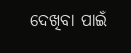ଦେଖିବା ପାଇଁ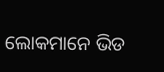ଲୋକମାନେ ଭିଡ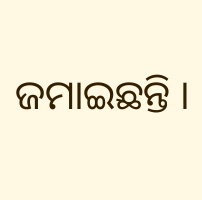ଜମାଇଛନ୍ତି ।